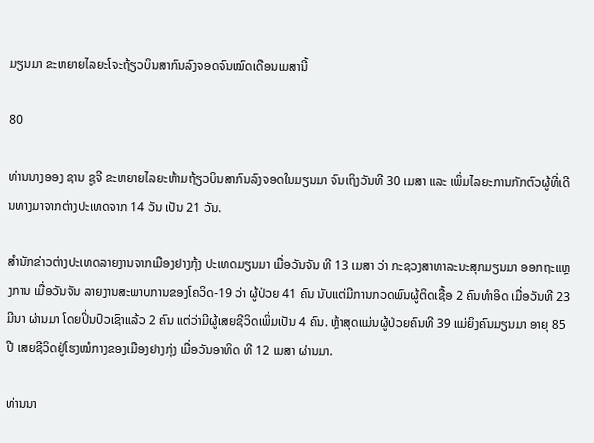ມຽນມາ ຂະຫຍາຍໄລຍະໂຈະຖ້ຽວບິນສາກົນລົງຈອດຈົນໝົດເດືອນເມສານີ້

80

ທ່ານນາງອອງ ຊານ ຊູຈີ ຂະຫຍາຍໄລຍະຫ້າມຖ້ຽວບິນສາກົນລົງຈອດໃນມຽນມາ ຈົນເຖິງວັນທີ 30 ເມສາ ແລະ ເພິ່ມໄລຍະການກັກຕົວຜູ້ທີ່ເດີນທາງມາຈາກຕ່າງປະເທດຈາກ 14 ວັນ ເປັນ 21 ວັນ.

ສຳນັກຂ່າວຕ່າງປະເທດລາຍງານຈາກເມືອງຢາງກຸ້ງ ປະເທດມຽນມາ ເມື່ອວັນຈັນ ທີ 13 ເມສາ ວ່າ ກະຊວງສາທາລະນະສຸກມຽນມາ ອອກຖະແຫຼງການ ເມື່ອວັນຈັນ ລາຍງານສະພາບການຂອງໂຄວິດ-19 ວ່າ ຜູ້ປ່ວຍ 41 ຄົນ ນັບແຕ່ມີການກວດພົນຜູ້ຕິດເຊື້ອ 2 ຄົນທຳອິດ ເມື່ອວັນທີ 23 ມີນາ ຜ່ານມາ ໂດຍປິ່ນປົວເຊົາແລ້ວ 2 ຄົນ ແຕ່ວ່າມີຜູ້ເສຍຊີວິດເພິ່ມເປັນ 4 ຄົນ. ຫຼ້າສຸດແມ່ນຜູ້ປ່ວຍຄົນທີ 39 ແມ່ຍິງຄົນມຽນມາ ອາຍຸ 85 ປີ ເສຍຊີວິດຢູ່ໂຮງໝໍກາງຂອງເມືອງຢາງກຸ່ງ ເມື່ອວັນອາທິດ ທີ 12 ເມສາ ຜ່ານມາ.

ທ່ານນາ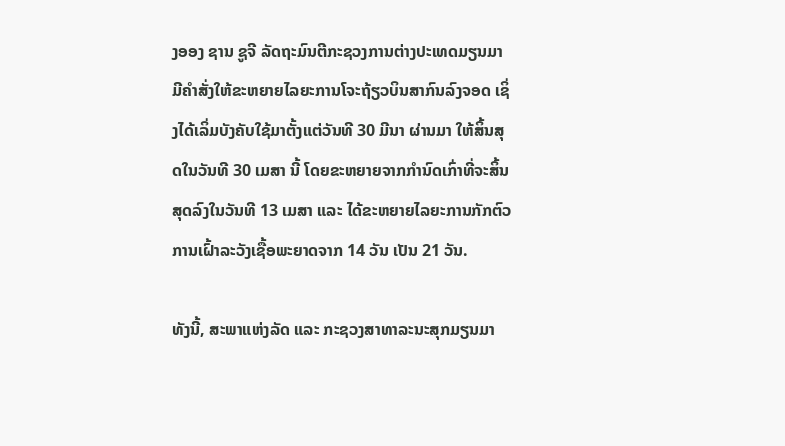ງອອງ ຊານ ຊູຈີ ລັດຖະມົນຕີກະຊວງການຕ່າງປະເທດມຽນມາ ມີຄຳສັ່ງໃຫ້ຂະຫຍາຍໄລຍະການໂຈະຖ້ຽວບິນສາກົນລົງຈອດ ເຊິ່ງໄດ້ເລິ່ມບັງຄັບໃຊ້ມາຕັ້ງແຕ່ວັນທີ 30 ມີນາ ຜ່ານມາ ໃຫ້ສິ້ນສຸດໃນວັນທີ 30 ເມສາ ນີ້ ໂດຍຂະຫຍາຍຈາກກຳນົດເກົ່າທີ່ຈະສິ້ນສຸດລົງໃນວັນທີ 13 ເມສາ ແລະ ໄດ້ຂະຫຍາຍໄລຍະການກັກຕົວການເຝົ້າລະວັງເຊື້ອພະຍາດຈາກ 14 ວັນ ເປັນ 21 ວັນ.

ທັງນີ້, ສະພາແຫ່ງລັດ ແລະ ກະຊວງສາທາລະນະສຸກມຽນມາ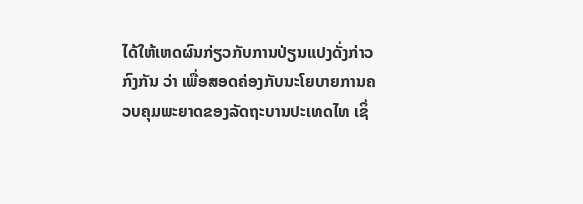ໄດ້ໃຫ້ເຫດຜົນກ່ຽວກັບການປ່ຽນແປງດັ່ງກ່າວກົງກັນ ວ່າ ເພື່ອສອດຄ່ອງກັບນະໂຍບາຍການຄວບຄຸມພະຍາດຂອງລັດຖະບານປະເທດໄທ ເຊິ່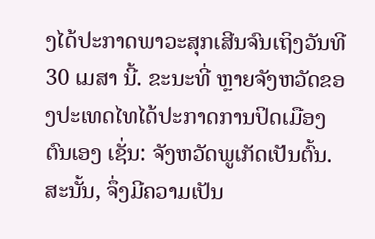ງໄດ້ປະກາດພາວະສຸກເສີນຈົນເຖິງວັນທີ 30 ເມສາ ນີ້. ຂະນະທີ່ ຫຼາຍຈັງຫວັດຂອງປະເທດໄທໄດ້ປະກາດການປິດເມືອງຕົນເອງ ເຊັ່ນ: ຈັງຫວັດພູເກັດເປັນຕົ້ນ. ສະນັ້ນ, ຈຶ່ງມີຄວາມເປັນ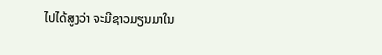ໄປໄດ້ສູງວ່າ ຈະມີຊາວມຽນມາໃນ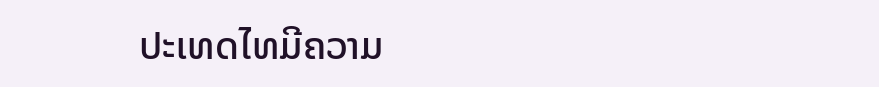ປະເທດໄທມີຄວາມ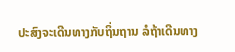ປະສົງຈະເດີນທາງກັບຖິ່ນຖານ ລໍຖ້າເດີນທາງ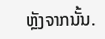ຫຼັງຈາກນັ້ນ.